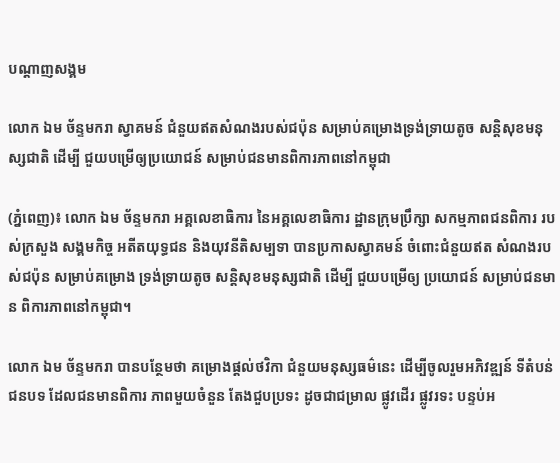បណ្តាញសង្គម

លោក ឯម ច័ន្ទមករា ស្វាគមន៍ ជំនួយឥតសំណងរបស់ជប៉ុន សម្រាប់គម្រោងទ្រង់ទ្រាយតូច សន្តិសុខមនុស្សជាតិ ដើម្បី ជួយបម្រើឲ្យប្រយោជន៍ សម្រាប់ជនមានពិការភាពនៅកម្ពុជា

(ភ្នំពេញ)៖ លោក ឯម ច័ន្ទមករា អគ្គលេខាធិការ នៃអគ្គលេខាធិការ ដ្ឋានក្រុមប្រឹក្សា សកម្មភាពជនពិការ របស់ក្រសួង សង្គមកិច្ច អតីតយុទ្ធជន និងយុវនីតិសម្បទា បានប្រកាសស្វាគមន៍ ចំពោះជំនួយឥត សំណងរបស់ជប៉ុន សម្រាប់គម្រោង ទ្រង់ទ្រាយតូច សន្តិសុខមនុស្សជាតិ ដើម្បី ជួយបម្រើឲ្យ ប្រយោជន៍ សម្រាប់ជនមាន ពិការភាពនៅកម្ពុជា។

លោក ឯម ច័ន្ទមករា បានបន្ថែមថា គម្រោងផ្តល់ថវិកា ជំនួយមនុស្សធម៌នេះ ដើម្បីចូលរួមអភិវឌ្ឍន៍ ទីតំបន់ជនបទ ដែលជនមានពិការ ភាពមួយចំនួន តែងជួបប្រទះ ដូចជាជម្រាល ផ្លូវដើរ ផ្លូវរទះ បន្ទប់អ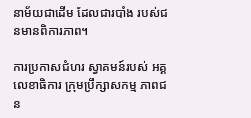នាម័យជាដើម ដែលជារបាំង របស់ជនមានពិការភាព។

ការប្រកាសជំហរ ស្វាគមន៍របស់ អគ្គលេខាធិការ ក្រុមប្រឹក្សាសកម្ម ភាពជន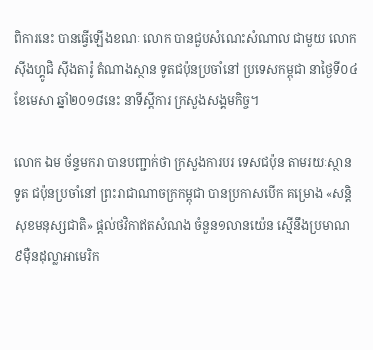ពិការនេះ បានធ្វើឡើងខណៈ លោក បានជួបសំណេះសំណាល ជាមួយ លោក ស៊ីងហ្គូជិ ស៊ីងតារ៉ូ តំណាងស្ថាន ទូតជប៉ុនប្រចាំនៅ ប្រទេសកម្ពុជា នាថ្ងៃទី០៤ ខែមេសា ឆ្នាំ២០១៨នេះ នាទីស្តីការ ក្រសួងសង្គមកិច្ច។

លោក ឯម ច័ន្ទមករា បានបញ្ជាក់ថា ក្រសួងការបរ ទេសជប៉ុន តាមរយៈស្ថានទូត ជប៉ុនប្រចាំនៅ ព្រះរាជាណាចក្រកម្ពុជា បានប្រកាសបើក គម្រោង «សន្តិសុខមនុស្សជាតិ» ផ្តល់ថវិកាឥតសំណង ចំនួន១លានយ៉េន ស្មើនឹងប្រមាណ ៩ម៉ឺនដុល្លាអាមេរិក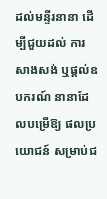ដល់មន្ទីរនានា ដើម្បីជួយដល់ ការសាងសង់ ឬផ្តល់ឧបករណ៍ នានាដែលបម្រើឱ្យ ផលប្រយោជន៍ សម្រាប់ជ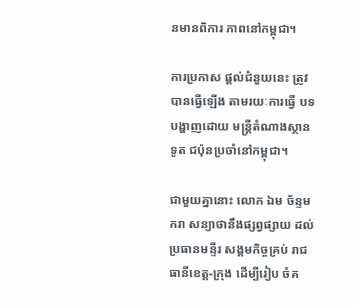នមានពិការ ភាពនៅកម្ពុជា។

ការប្រកាស ផ្តល់ជំនួយនេះ ត្រូវបានធ្វើឡើង តាមរយៈការធ្វើ បទបង្ហាញដោយ មន្ត្រីតំណាងស្ថានទូត ជប៉ុនប្រចាំនៅកម្ពុជា។

ជាមួយគ្នានោះ លោក ឯម ច័ន្ទមករា សន្យាថានឹងផ្សព្វផ្សាយ ដល់ប្រធានមន្ទីរ សង្គមកិច្ចគ្រប់ រាជធានីខេត្ត-ក្រុង ដើម្បីរៀប ចំគ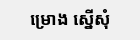ម្រោង ស្នើសុំ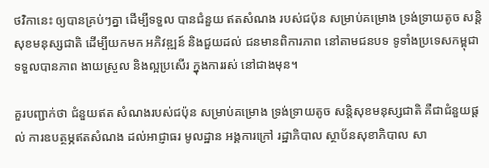ថវិកានេះ ឲ្យបានគ្រប់ៗគ្នា ដើម្បីទទួល បានជំនួយ ឥតសំណង របស់ជប៉ុន សម្រាប់គម្រោង ទ្រង់ទ្រាយតូច សន្តិសុខមនុស្សជាតិ ដើម្បីយកមក អភិវឌ្ឍន៍ និងជួយដល់ ជនមានពិការភាព នៅតាមជនបទ ទូទាំងប្រទេសកម្ពុជា ទទួលបានភាព ងាយស្រួល និងល្អប្រសើរ ក្នុងការរស់ នៅជាងមុន។

គួរបញ្ជាក់ថា ជំនួយឥត សំណងរបស់ជប៉ុន សម្រាប់គម្រោង ទ្រង់ទ្រាយតូច សន្តិសុខមនុស្សជាតិ គឺជាជំនួយផ្តល់ ការឧបត្ថម្ភឥតសំណង ដល់អាជ្ញាធរ មូលដ្ឋាន អង្គការក្រៅ រដ្ឋាភិបាល ស្ថាប័នសុខាភិបាល សា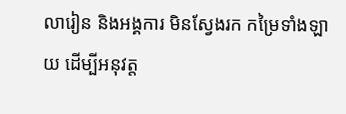លារៀន និងអង្គការ មិនស្វែងរក កម្រៃទាំងឡាយ ដើម្បីអនុវត្ត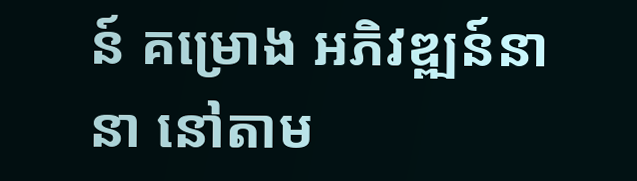ន៍ គម្រោង អភិវឌ្ឍន៍នានា នៅតាម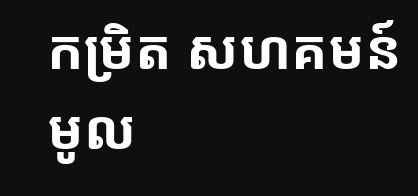កម្រិត សហគមន៍មូល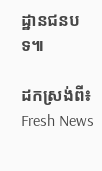ដ្ឋានជនបទ៕

ដកស្រង់ពី៖ Fresh News